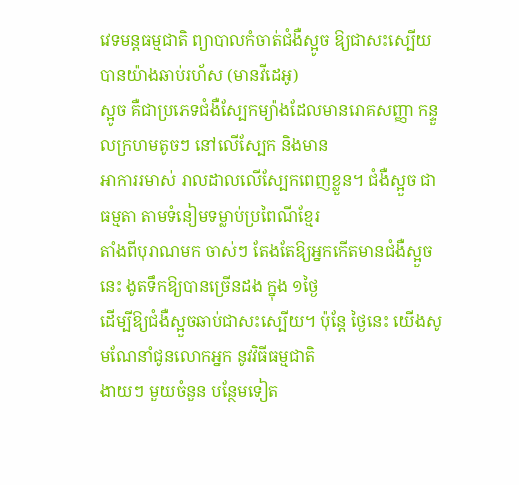វេទមន្តធម្មជាតិ ព្យាបាលកំចាត់ជំងឺស្អូច ឱ្យជាសះស្បើយ បានយ៉ាងឆាប់រហ័ស (មានវីដេអូ)
ស្អូច គឺជាប្រភេទជំងឺស្បែកម្យ៉ាងដែលមានរោគសញ្ញា កន្ទួលក្រហមតូចៗ នៅលើស្បែក និងមាន
អាការរមាស់ រាលដាលលើស្បែកពេញខ្លួន។ ជំងឺស្អួច ជាធម្មតា តាមទំនៀមទម្លាប់ប្រពៃណីខ្មែរ
តាំងពីបុរាណមក ចាស់ៗ តែងតែឱ្យអ្នកកើតមានជំងឺស្អួចនេះ ងូតទឹកឱ្យបានច្រើនដង ក្នុង ១ថ្ងៃ
ដើម្បីឱ្យជំងឺស្អួចឆាប់ជាសះស្បើយ។ ប៉ុន្តែ ថ្ងៃនេះ យើងសូមណែនាំជូនលោកអ្នក នូវវិធីធម្មជាតិ
ងាយៗ មួយចំនួន បន្ថែមទៀត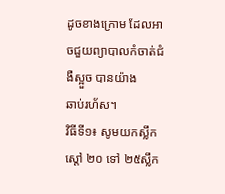ដូចខាងក្រោម ដែលអាចជួយព្យាបាលកំចាត់ជំងឺស្អួច បានយ៉ាង
ឆាប់រហ័ស។
វិធីទី១៖ សូមយកស្លឹកស្តៅ ២០ ទៅ ២៥ស្លឹក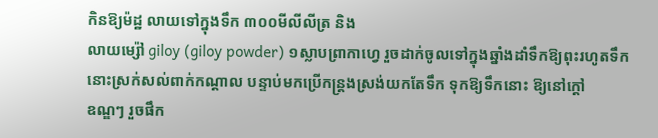កិនឱ្យម៉ដ្ឋ លាយទៅក្នុងទឹក ៣០០មីលីលីត្រ និង
លាយម្ស៉ៅ giloy (giloy powder) ១ស្លាបព្រាកាហ្វេ រួចដាក់ចូលទៅក្នុងឆ្នាំងដាំទឹកឱ្យពុះរហូតទឹក
នោះស្រក់សល់ពាក់កណ្តាល បន្ទាប់មកប្រើកន្ត្រងស្រង់យកតែទឹក ទុកឱ្យទឹកនោះ ឱ្យនៅក្តៅ
ឧណ្ឌៗ រួចផឹក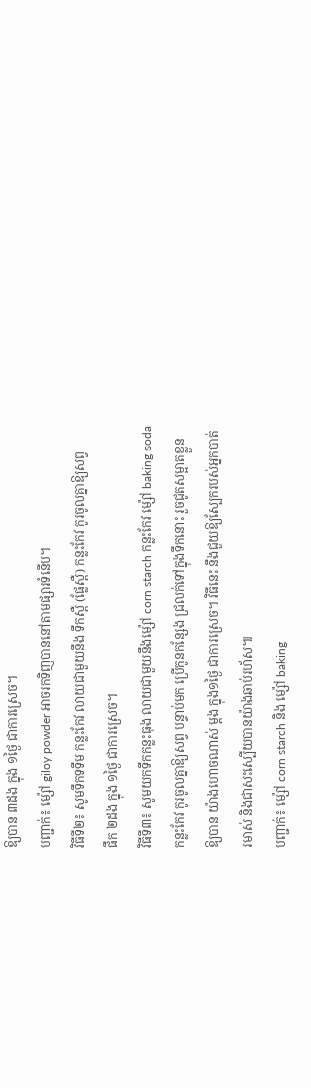ឱ្យបាន ៣ដង ក្នុង ១ថ្ងៃ ជាការស្រេច។
បញ្ជាក់៖ ម្ស៉ៅ giloy powder អាចរកទិញបាននៅតាមផ្សារទំនើប។
វិធីទី២៖ សូមទឹកទទឹម កន្លះកែវ លាយជាមួយនឹង ទឹកស្ពឺ (ផ្លែស្ពឺ) កន្លះកែវ កូរចូលគ្នាឱ្យសព្វ
ផឹក ២ដង ក្នុង ១ថ្ងៃ ជាការស្រេច។
វិធីទី៣៖ សូមយកទឹកកន្លះធុង លាយជាមួយនឹងម្ស៉ៅ corn starch កន្លះកែវ ម្ស៉ៅ baking soda
កន្លះកែវ កូរចូលគ្នាឱ្យសព្វ បន្ទាប់មក ប្រើកូនកន្សែង ជ្រលក់ទៅក្នុងទឹកនោះ រួចជូតសម្អាតខ្លួន
ឱ្យបាន យ៉ាងហោចណាស់ ម្តង ក្នុង១ថ្ងៃ ជាការស្រេច។ វិធីនេះ នឹងជួយឱ្យស្បែករបស់អ្នកបាត់
រមាស់ និងជាសះស្បើយបានយ៉ាងឆាប់រហ័ស៕
បញ្ជាក់៖ ម្ស៉ៅ corn starch និង ម្ស៉ៅ baking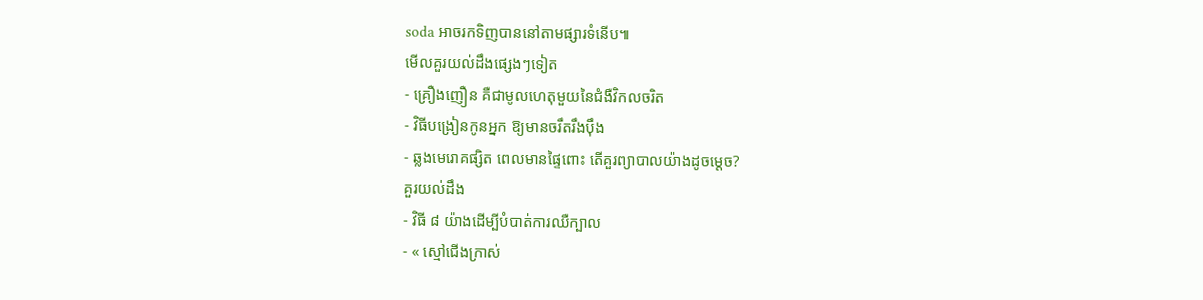soda អាចរកទិញបាននៅតាមផ្សារទំនើប៕
មើលគួរយល់ដឹងផ្សេងៗទៀត
- គ្រឿងញឿន គឺជាមូលហេតុមួយនៃជំងឺវិកលចរិត
- វិធីបង្រៀនកូនអ្នក ឱ្យមានចរឹតរឹងប៉ឹង
- ឆ្លងមេរោគផ្សិត ពេលមានផ្ទៃពោះ តើគួរព្យាបាលយ៉ាងដូចម្តេច?
គួរយល់ដឹង
- វិធី ៨ យ៉ាងដើម្បីបំបាត់ការឈឺក្បាល
- « ស្មៅជើងក្រាស់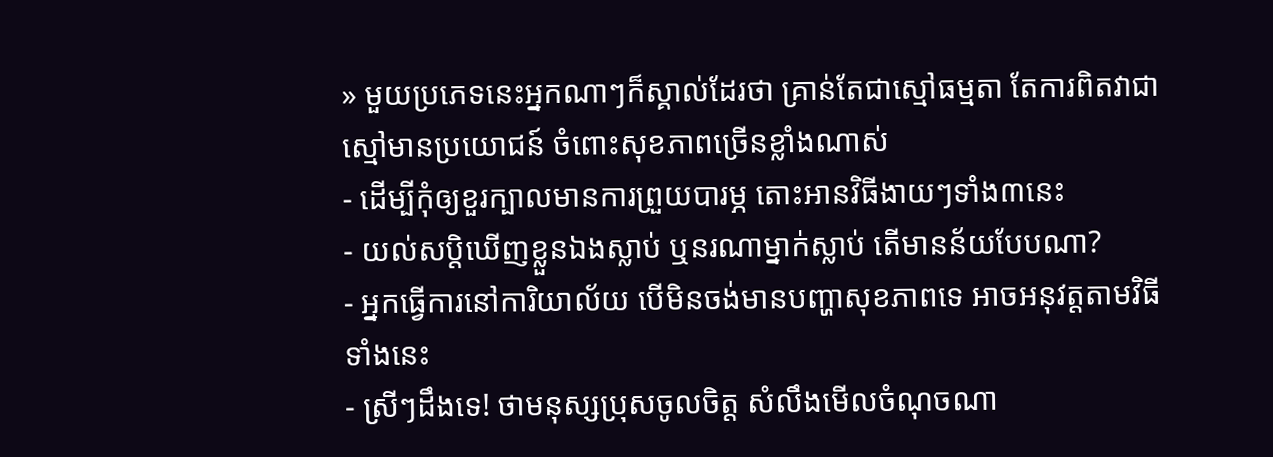» មួយប្រភេទនេះអ្នកណាៗក៏ស្គាល់ដែរថា គ្រាន់តែជាស្មៅធម្មតា តែការពិតវាជាស្មៅមានប្រយោជន៍ ចំពោះសុខភាពច្រើនខ្លាំងណាស់
- ដើម្បីកុំឲ្យខួរក្បាលមានការព្រួយបារម្ភ តោះអានវិធីងាយៗទាំង៣នេះ
- យល់សប្តិឃើញខ្លួនឯងស្លាប់ ឬនរណាម្នាក់ស្លាប់ តើមានន័យបែបណា?
- អ្នកធ្វើការនៅការិយាល័យ បើមិនចង់មានបញ្ហាសុខភាពទេ អាចអនុវត្តតាមវិធីទាំងនេះ
- ស្រីៗដឹងទេ! ថាមនុស្សប្រុសចូលចិត្ត សំលឹងមើលចំណុចណា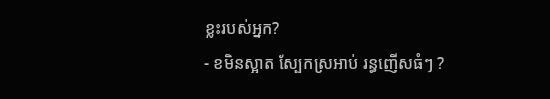ខ្លះរបស់អ្នក?
- ខមិនស្អាត ស្បែកស្រអាប់ រន្ធញើសធំៗ ?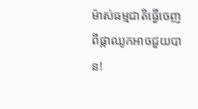ម៉ាស់ធម្មជាតិធ្វើចេញពីផ្កាឈូកអាចជួយបាន!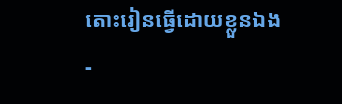តោះរៀនធ្វើដោយខ្លួនឯង
-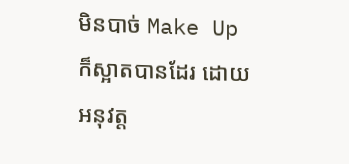មិនបាច់ Make Up ក៏ស្អាតបានដែរ ដោយអនុវត្ត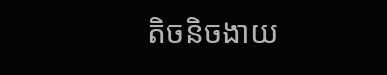តិចនិចងាយ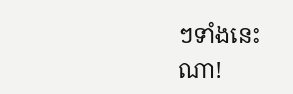ៗទាំងនេះណា!